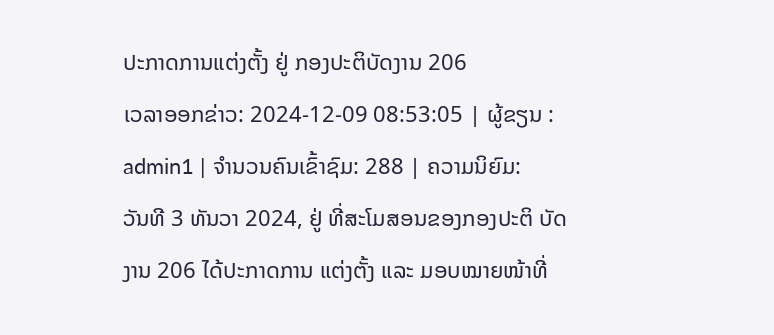ປະກາດການແຕ່ງຕັ້ງ ຢູ່ ກອງປະຕິບັດງານ 206
ເວລາອອກຂ່າວ: 2024-12-09 08:53:05 | ຜູ້ຂຽນ : admin1 | ຈຳນວນຄົນເຂົ້າຊົມ: 288 | ຄວາມນິຍົມ:
ວັນທີ 3 ທັນວາ 2024, ຢູ່ ທີ່ສະໂມສອນຂອງກອງປະຕິ ບັດງານ 206 ໄດ້ປະກາດການ ແຕ່ງຕັ້ງ ແລະ ມອບໝາຍໜ້າທີ່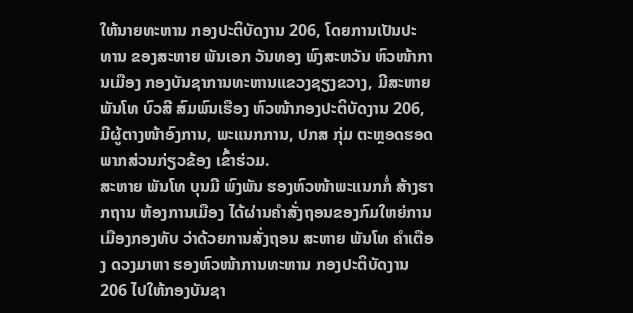ໃຫ້ນາຍທະຫານ ກອງປະຕິບັດງານ 206, ໂດຍການເປັນປະທານ ຂອງສະຫາຍ ພັນເອກ ວັນທອງ ພົງສະຫວັນ ຫົວໜ້າການເມືອງ ກອງບັນຊາການທະຫານແຂວງຊຽງຂວາງ, ມີສະຫາຍ ພັນໂທ ບົວສີ ສົມພົນເຮືອງ ຫົວໜ້າກອງປະຕິບັດງານ 206, ມີຜູ້ຕາງໜ້າອົງການ, ພະແນກການ, ປກສ ກຸ່ມ ຕະຫຼອດຮອດພາກສ່ວນກ່ຽວຂ້ອງ ເຂົ້າຮ່ວມ.
ສະຫາຍ ພັນໂທ ບຸນມີ ພົງພັນ ຮອງຫົວໜ້າພະແນກກໍ່ ສ້າງຮາກຖານ ຫ້ອງການເມືອງ ໄດ້ຜ່ານຄຳສັ່ງຖອນຂອງກົມໃຫຍ່ການເມືອງກອງທັບ ວ່າດ້ວຍການສັ່ງຖອນ ສະຫາຍ ພັນໂທ ຄຳເຕືອງ ດວງມາຫາ ຮອງຫົວໜ້າການທະຫານ ກອງປະຕິບັດງານ 206 ໄປໃຫ້ກອງບັນຊາ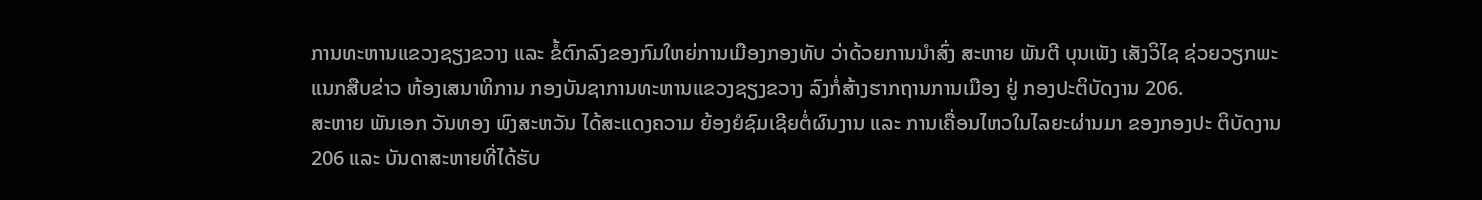ການທະຫານແຂວງຊຽງຂວາງ ແລະ ຂໍ້ຕົກລົງຂອງກົມໃຫຍ່ການເມືອງກອງທັບ ວ່າດ້ວຍການນຳສົ່ງ ສະຫາຍ ພັນຕີ ບຸນເພັງ ເສັງວິໄຊ ຊ່ວຍວຽກພະແນກສືບຂ່າວ ຫ້ອງເສນາທິການ ກອງບັນຊາການທະຫານແຂວງຊຽງຂວາງ ລົງກໍ່ສ້າງຮາກຖານການເມືອງ ຢູ່ ກອງປະຕິບັດງານ 206.
ສະຫາຍ ພັນເອກ ວັນທອງ ພົງສະຫວັນ ໄດ້ສະແດງຄວາມ ຍ້ອງຍໍຊົມເຊີຍຕໍ່ຜົນງານ ແລະ ການເຄື່ອນໄຫວໃນໄລຍະຜ່ານມາ ຂອງກອງປະ ຕິບັດງານ 206 ແລະ ບັນດາສະຫາຍທີ່ໄດ້ຮັບ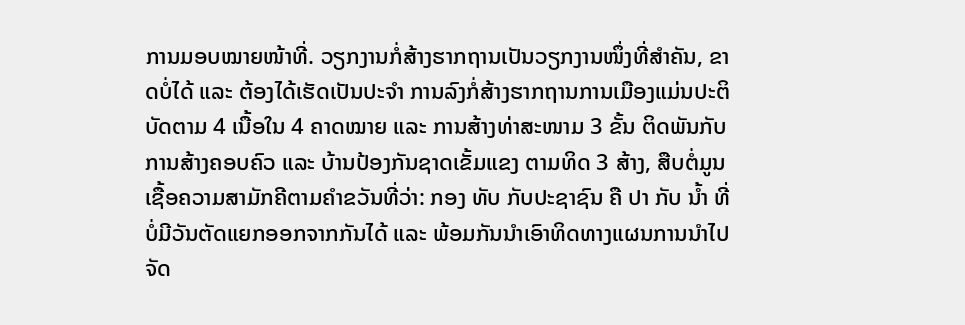ການມອບໝາຍໜ້າທີ່. ວຽກງານກໍ່ສ້າງຮາກຖານເປັນວຽກງານໜຶ່ງທີ່ສຳຄັນ, ຂາດບໍ່ໄດ້ ແລະ ຕ້ອງໄດ້ເຮັດເປັນປະຈຳ ການລົງກໍ່ສ້າງຮາກຖານການເມືອງແມ່ນປະຕິບັດຕາມ 4 ເນື້ອໃນ 4 ຄາດໝາຍ ແລະ ການສ້າງທ່າສະໜາມ 3 ຂັ້ນ ຕິດພັນກັບ ການສ້າງຄອບຄົວ ແລະ ບ້ານປ້ອງກັນຊາດເຂັ້ມແຂງ ຕາມທິດ 3 ສ້າງ, ສືບຕໍ່ມູນເຊື້ອຄວາມສາມັກຄີຕາມຄຳຂວັນທີ່ວ່າ: ກອງ ທັບ ກັບປະຊາຊົນ ຄື ປາ ກັບ ນ້ຳ ທີ່ບໍ່ມີວັນຕັດແຍກອອກຈາກກັນໄດ້ ແລະ ພ້ອມກັນນຳເອົາທິດທາງແຜນການນຳໄປຈັດ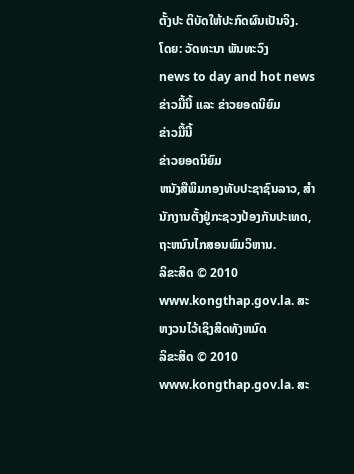ຕັ້ງປະ ຕິບັດໃຫ້ປະກົດຜົນເປັນຈິງ.
ໂດຍ: ວັດທະນາ ພັນທະວົງ
news to day and hot news
ຂ່າວມື້ນີ້ ແລະ ຂ່າວຍອດນິຍົມ
ຂ່າວມື້ນີ້
ຂ່າວຍອດນິຍົມ
ຫນັງສືພິມກອງທັບປະຊາຊົນລາວ, ສຳນັກງານຕັ້ງຢູ່ກະຊວງປ້ອງກັນປະເທດ, ຖະຫນົນໄກສອນພົມວິຫານ.
ລິຂະສິດ © 2010 www.kongthap.gov.la. ສະຫງວນໄວ້ເຊິງສິດທັງຫມົດ
ລິຂະສິດ © 2010 www.kongthap.gov.la. ສະ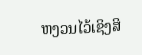ຫງວນໄວ້ເຊິງສິ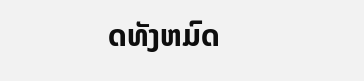ດທັງຫມົດ